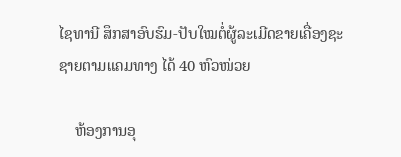ໄຊທານີ ສຶກສາອົບຮົມ-ປັບໃໝຕໍ່ຜູ້ລະເມີດຂາຍເຄື່ອງຊະຊາຍຕາມແຄມທາງ ໄດ້ 40 ຫົວໜ່ວຍ

    ຫ້ອງການອຸ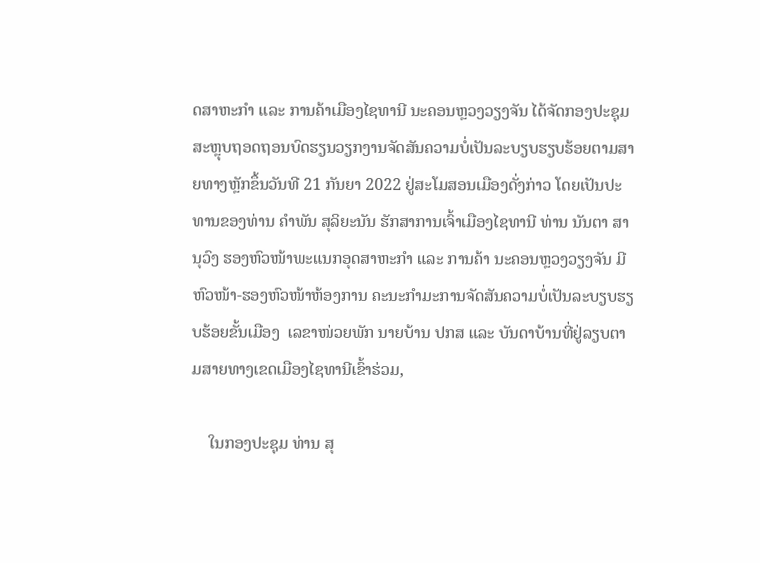ດສາຫະກຳ ແລະ ການຄ້າເມືອງໄຊທານີ ນະຄອນຫຼວງວຽງຈັນ ໄດ້ຈັດກອງປະຊຸມສະຫຼຸບຖອດຖອນບົດຮຽນວຽກງານຈັດສັນຄວາມບໍ່ເປັນລະບຽບຮຽບຮ້ອຍຕາມສາຍທາງຫຼັກຂຶ້ນວັນທີ 21 ກັນຍາ 2022 ຢູ່ສະໂມສອນເມືອງດັ່ງກ່າວ ໂດຍເປັນປະທານຂອງທ່ານ ຄຳພັນ ສຸລິຍະນັນ ຮັກສາການເຈົ້າເມືອງໄຊທານີ ທ່ານ ນັນຕາ ສານຸວົງ ຮອງຫົວໜ້າພະແນກອຸດສາຫະກຳ ແລະ ການຄ້າ ນະຄອນຫຼວງວຽງຈັນ ມີຫົວໜ້າ-ຮອງຫົວໜ້າຫ້ອງການ ຄະນະກຳມະການຈັດສັນຄວາມບໍ່ເປັນລະບຽບຮຽບຮ້ອຍຂັ້ນເມືອງ  ເລຂາໜ່ວຍພັກ ນາຍບ້ານ ປກສ ແລະ ບັນດາບ້ານທີ່ຢູ່ລຽບຕາມສາຍທາງເຂດເມືອງໄຊທານີເຂົ້າຮ່ວມ,

    ໃນກອງປະຊຸມ ທ່ານ ສຸ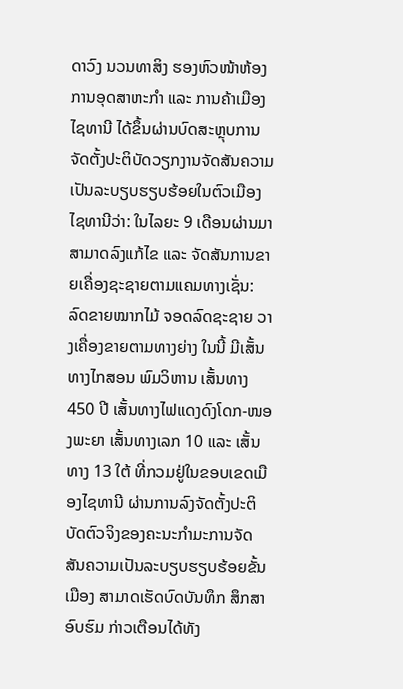ດາວົງ ນວນທາສິງ ຮອງຫົວໜ້າຫ້ອງການອຸດສາຫະກຳ ແລະ ການຄ້າເມືອງໄຊທານີ ໄດ້ຂຶ້ນຜ່ານບົດສະຫຼຸບການຈັດຕັ້ງປະຕິບັດວຽກງານຈັດສັນຄວາມເປັນລະບຽບຮຽບຮ້ອຍໃນຕົວເມືອງໄຊທານີວ່າ: ໃນໄລຍະ 9 ເດືອນຜ່ານມາ ສາມາດລົງແກ້ໄຂ ແລະ ຈັດສັນການຂາຍເຄື່ອງຊະຊາຍຕາມແຄມທາງເຊັ່ນ: ລົດຂາຍໝາກໄມ້ ຈອດລົດຊະຊາຍ ວາງເຄື່ອງຂາຍຕາມທາງຍ່າງ ໃນນີ້ ມີເສັ້ນທາງໄກສອນ ພົມວິຫານ ເສັ້ນທາງ 450 ປີ ເສັ້ນທາງໄຟແດງດົງໂດກ-ໜອງພະຍາ ເສັ້ນທາງເລກ 10 ແລະ ເສັ້ນທາງ 13 ໃຕ້ ທີ່ກວມຢູ່ໃນຂອບເຂດເມືອງໄຊທານີ ຜ່ານການລົງຈັດຕັ້ງປະຕິບັດຕົວຈິງຂອງຄະນະກຳມະການຈັດສັນຄວາມເປັນລະບຽບຮຽບຮ້ອຍຂັ້ນເມືອງ ສາມາດເຮັດບົດບັນທຶກ ສຶກສາອົບຮົມ ກ່າວເຕືອນໄດ້ທັງ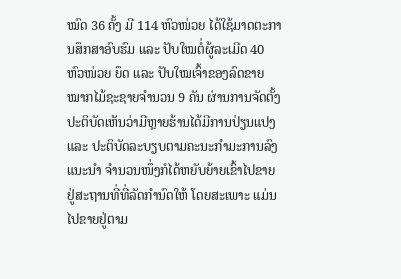ໝົດ 36 ຄັ້ງ ມີ 114 ຫົວໜ່ວຍ ໄດ້ໃຊ້ມາດຕະການສຶກສາອົບຮົມ ແລະ ປັບໃໝຕໍ່ຜູ້ລະເມີດ 40 ຫົວໜ່ວຍ ຍຶດ ແລະ ປັບໃໝເຈົ້າຂອງລົດຂາຍໝາກໄມ້ຊະຊາຍຈຳນວນ 9 ຄັນ ຜ່ານການຈັດຕັ້ງປະຕິບັດເຫັນວ່າມີຫຼາຍຮ້ານໄດ້ມີການປ່ຽນແປງ ແລະ ປະຕິບັດລະບຽບຕາມຄະນະກຳມະການລົງແນະນຳ ຈຳນວນໜຶ່ງກໍໄດ້ຫຍັບຍ້າຍເຂົ້າໄປຂາຍຢູ່ສະຖານທີ່ທີ່ລັດກຳນົດໃຫ້ ໂດຍສະເພາະ ແມ່ນໄປຂາຍຢູ່ຕາມ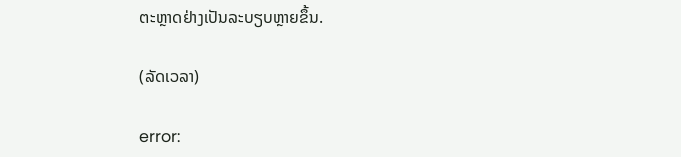ຕະຫຼາດຢ່າງເປັນລະບຽບຫຼາຍຂຶ້ນ.

(ລັດເວລາ)

error: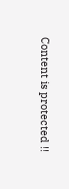Content is protected !!